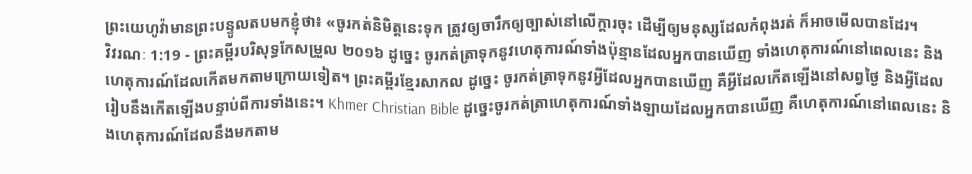ព្រះយេហូវ៉ាមានព្រះបន្ទូលតបមកខ្ញុំថា៖ «ចូរកត់និមិត្តនេះទុក ត្រូវឲ្យចារឹកឲ្យច្បាស់នៅលើក្តារចុះ ដើម្បីឲ្យមនុស្សដែលកំពុងរត់ ក៏អាចមើលបានដែរ។
វិវរណៈ 1:19 - ព្រះគម្ពីរបរិសុទ្ធកែសម្រួល ២០១៦ ដូច្នេះ ចូរកត់ត្រាទុកនូវហេតុការណ៍ទាំងប៉ុន្មានដែលអ្នកបានឃើញ ទាំងហេតុការណ៍នៅពេលនេះ និងហេតុការណ៍ដែលកើតមកតាមក្រោយទៀត។ ព្រះគម្ពីរខ្មែរសាកល ដូច្នេះ ចូរកត់ត្រាទុកនូវអ្វីដែលអ្នកបានឃើញ គឺអ្វីដែលកើតឡើងនៅសព្វថ្ងៃ និងអ្វីដែលរៀបនឹងកើតឡើងបន្ទាប់ពីការទាំងនេះ។ Khmer Christian Bible ដូច្នេះចូរកត់ត្រាហេតុការណ៍ទាំងឡាយដែលអ្នកបានឃើញ គឺហេតុការណ៍នៅពេលនេះ និងហេតុការណ៍ដែលនឹងមកតាម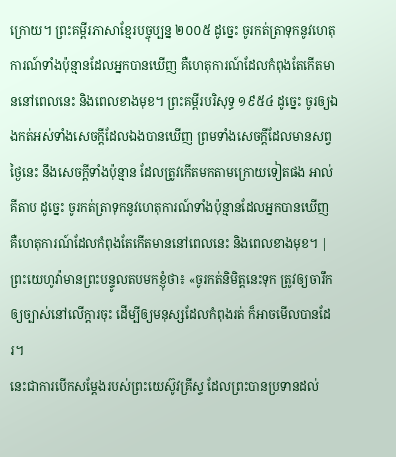ក្រោយ។ ព្រះគម្ពីរភាសាខ្មែរបច្ចុប្បន្ន ២០០៥ ដូច្នេះ ចូរកត់ត្រាទុកនូវហេតុការណ៍ទាំងប៉ុន្មានដែលអ្នកបានឃើញ គឺហេតុការណ៍ដែលកំពុងតែកើតមាននៅពេលនេះ និងពេលខាងមុខ។ ព្រះគម្ពីរបរិសុទ្ធ ១៩៥៤ ដូច្នេះ ចូរឲ្យឯងកត់អស់ទាំងសេចក្ដីដែលឯងបានឃើញ ព្រមទាំងសេចក្ដីដែលមានសព្វថ្ងៃនេះ នឹងសេចក្ដីទាំងប៉ុន្មាន ដែលត្រូវកើតមកតាមក្រោយទៀតផង អាល់គីតាប ដូច្នេះ ចូរកត់ត្រាទុកនូវហេតុការណ៍ទាំងប៉ុន្មានដែលអ្នកបានឃើញ គឺហេតុការណ៍ដែលកំពុងតែកើតមាននៅពេលនេះ និងពេលខាងមុខ។ |
ព្រះយេហូវ៉ាមានព្រះបន្ទូលតបមកខ្ញុំថា៖ «ចូរកត់និមិត្តនេះទុក ត្រូវឲ្យចារឹកឲ្យច្បាស់នៅលើក្តារចុះ ដើម្បីឲ្យមនុស្សដែលកំពុងរត់ ក៏អាចមើលបានដែរ។
នេះជាការបើកសម្តែងរបស់ព្រះយេស៊ូវគ្រីស្ទ ដែលព្រះបានប្រទានដល់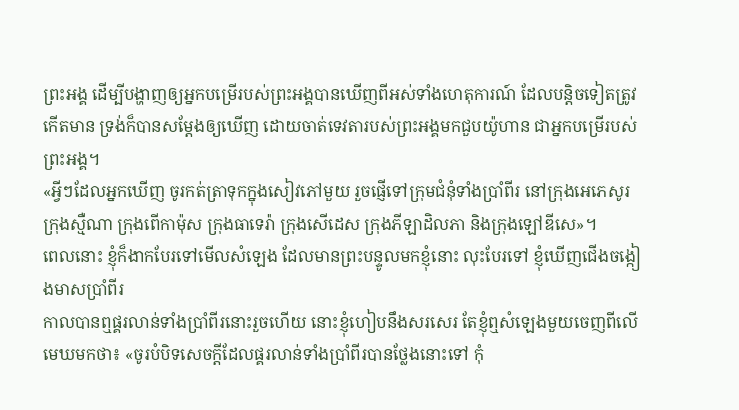ព្រះអង្គ ដើម្បីបង្ហាញឲ្យអ្នកបម្រើរបស់ព្រះអង្គបានឃើញពីអស់ទាំងហេតុការណ៍ ដែលបន្តិចទៀតត្រូវកើតមាន ទ្រង់ក៏បានសម្តែងឲ្យឃើញ ដោយចាត់ទេវតារបស់ព្រះអង្គមកជួបយ៉ូហាន ជាអ្នកបម្រើរបស់ព្រះអង្គ។
«អ្វីៗដែលអ្នកឃើញ ចូរកត់ត្រាទុកក្នុងសៀវភៅមួយ រួចផ្ញើទៅក្រុមជំនុំទាំងប្រាំពីរ នៅក្រុងអេភេសូរ ក្រុងស្មឺណា ក្រុងពើកាម៉ុស ក្រុងធាទេរ៉ា ក្រុងសើដេស ក្រុងភីឡាដិលភា និងក្រុងឡៅឌីសេ»។
ពេលនោះ ខ្ញុំក៏ងាកបែរទៅមើលសំឡេង ដែលមានព្រះបន្ទូលមកខ្ញុំនោះ លុះបែរទៅ ខ្ញុំឃើញជើងចង្កៀងមាសប្រាំពីរ
កាលបានឮផ្គរលាន់ទាំងប្រាំពីរនោះរួចហើយ នោះខ្ញុំហៀបនឹងសរសេរ តែខ្ញុំឮសំឡេងមួយចេញពីលើមេឃមកថា៖ «ចូរបំបិទសេចក្ដីដែលផ្គរលាន់ទាំងប្រាំពីរបានថ្លែងនោះទៅ កុំ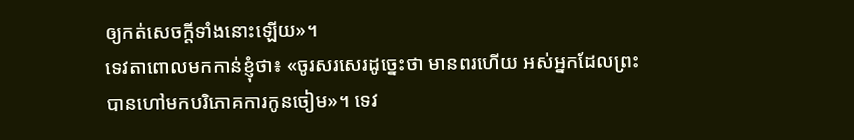ឲ្យកត់សេចក្ដីទាំងនោះឡើយ»។
ទេវតាពោលមកកាន់ខ្ញុំថា៖ «ចូរសរសេរដូច្នេះថា មានពរហើយ អស់អ្នកដែលព្រះបានហៅមកបរិភោគការកូនចៀម»។ ទេវ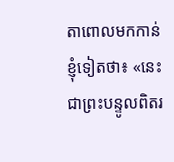តាពោលមកកាន់ខ្ញុំទៀតថា៖ «នេះជាព្រះបន្ទូលពិតរ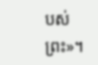បស់ព្រះ»។